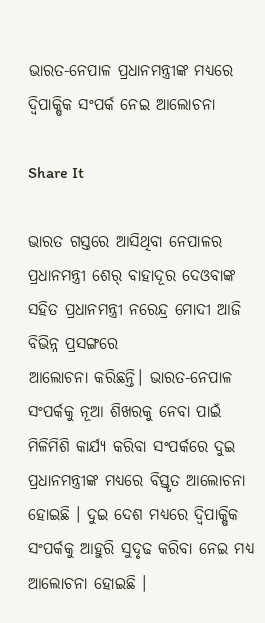ଭାରତ-ନେପାଳ ପ୍ରଧାନମନ୍ତ୍ରୀଙ୍କ ମଧ୍ୟରେ ଦ୍ୱିପାକ୍ଷିକ ସଂପର୍କ ନେଇ ଆଲୋଚନା

Share It

ଭାରତ ଗସ୍ତରେ ଆସିଥିବା ନେପାଳର ପ୍ରଧାନମନ୍ତ୍ରୀ ଶେର୍‍ ବାହାଦୂର ଦେଓବାଙ୍କ ସହିତ ପ୍ରଧାନମନ୍ତ୍ରୀ ନରେନ୍ଦ୍ର ମୋଦୀ ଆଜି ବିଭିନ୍ନ ପ୍ରସଙ୍ଗରେ
ଆଲୋଚନା କରିଛନ୍ତି। ଭାରତ-ନେପାଳ ସଂପର୍କକୁ ନୂଆ ଶିଖରକୁ ନେବା ପାଇଁ ମିଳିମିଶି କାର୍ଯ୍ୟ କରିବା ସଂପର୍କରେ ଦୁଇ ପ୍ରଧାନମନ୍ତ୍ରୀଙ୍କ ମଧ୍ୟରେ ବିସ୍ତୃତ ଆଲୋଚନା ହୋଇଛି । ଦୁଇ ଦେଶ ମଧ୍ୟରେ ଦ୍ୱିପାକ୍ଷିକ ସଂପର୍କକୁ ଆହୁରି ସୁଦୃଢ କରିବା ନେଇ ମଧ୍ୟ ଆଲୋଚନା ହୋଇଛି ।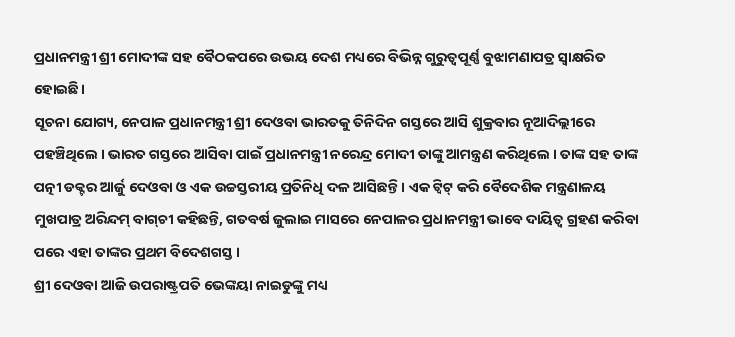ପ୍ରଧାନମନ୍ତ୍ରୀ ଶ୍ରୀ ମୋଦୀଙ୍କ ସହ ବୈଠକପରେ ଉଭୟ ଦେଶ ମଧ୍ୟରେ ବିଭିନ୍ନ ଗୁରୁତ୍ୱପୂର୍ଣ୍ଣ ବୁଝାମଣାପତ୍ର ସ୍ୱାକ୍ଷରିତ ହୋଇଛି।
ସୂଚନା ଯୋଗ୍ୟ, ନେପାଳ ପ୍ରଧାନମନ୍ତ୍ରୀ ଶ୍ରୀ ଦେଓବା ଭାରତକୁ ତିନିଦିନ ଗସ୍ତରେ ଆସି ଶୁକ୍ରବାର ନୂଆଦିଲ୍ଲୀରେ ପହଞ୍ଚିଥିଲେ । ଭାରତ ଗସ୍ତରେ ଆସିବା ପାଇଁ ପ୍ରଧାନମନ୍ତ୍ରୀ ନରେନ୍ଦ୍ର ମୋଦୀ ତାଙ୍କୁ ଆମନ୍ତ୍ରଣ କରିଥିଲେ । ତାଙ୍କ ସହ ତାଙ୍କ ପତ୍ନୀ ଡକ୍ଟର ଆର୍ଜୁ ଦେଓବା ଓ ଏକ ଉଚ୍ଚସ୍ତରୀୟ ପ୍ରତିନିଧି ଦଳ ଆସିଛନ୍ତି। ଏକ ଟ୍ୱିଟ୍‍ କରି ବୈଦେଶିକ ମନ୍ତ୍ରଣାଳୟ ମୁଖପାତ୍ର ଅରିନ୍ଦମ୍‍ ବାଗ୍‍ଚୀ କହିଛନ୍ତି, ଗତବର୍ଷ ଜୁଲାଇ ମାସରେ ନେପାଳର ପ୍ରଧାନମନ୍ତ୍ରୀ ଭାବେ ଦାୟିତ୍ୱ ଗ୍ରହଣ କରିବା ପରେ ଏହା ତାଙ୍କର ପ୍ରଥମ ବିଦେଶଗସ୍ତ ।
ଶ୍ରୀ ଦେଓବା ଆଜି ଉପରାଷ୍ଟ୍ରପତି ଭେଙ୍କୟା ନାଇଡୁଙ୍କୁ ମଧ୍ୟ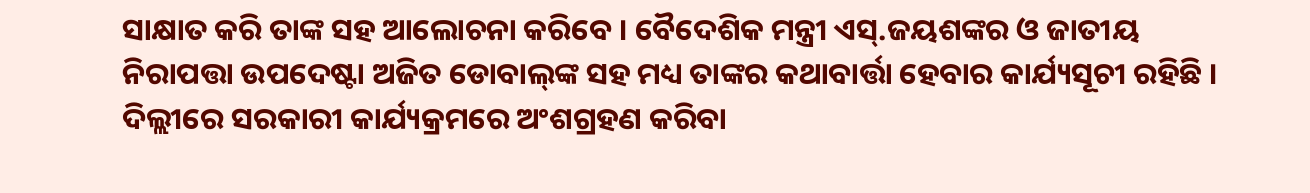ସାକ୍ଷାତ କରି ତାଙ୍କ ସହ ଆଲୋଚନା କରିବେ । ବୈଦେଶିକ ମନ୍ତ୍ରୀ ଏସ୍‍.ଜୟଶଙ୍କର ଓ ଜାତୀୟ ନିରାପତ୍ତା ଉପଦେଷ୍ଟା ଅଜିତ ଡୋବାଲ୍‍ଙ୍କ ସହ ମଧ୍ୟ ତାଙ୍କର କଥାବାର୍ତ୍ତା ହେବାର କାର୍ଯ୍ୟସୂଚୀ ରହିଛି । ଦିଲ୍ଲୀରେ ସରକାରୀ କାର୍ଯ୍ୟକ୍ରମରେ ଅଂଶଗ୍ରହଣ କରିବା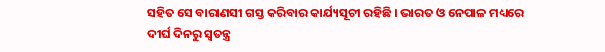ସହିତ ସେ ବାରାଣସୀ ଗସ୍ତ କରିବାର କାର୍ଯ୍ୟସୂଚୀ ରହିଛି । ଭାରତ ଓ ନେପାଳ ମଧ୍ୟରେ ଦୀର୍ଘ ଦିନରୁ ସ୍ୱତନ୍ତ୍ର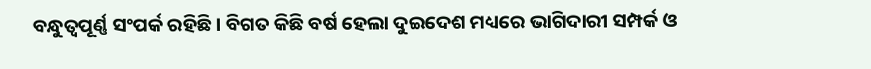ବନ୍ଧୁତ୍ୱପୂର୍ଣ୍ଣ ସଂପର୍କ ରହିଛି । ବିଗତ କିଛି ବର୍ଷ ହେଲା ଦୁଇଦେଶ ମଧ୍ୟରେ ଭାଗିଦାରୀ ସମ୍ପର୍କ ଓ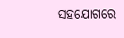ସହଯୋଗରେ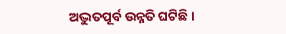ଅଦ୍ଭୁତପୂର୍ବ ଉନ୍ନତି ଘଟିଛି।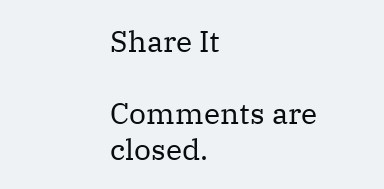Share It

Comments are closed.